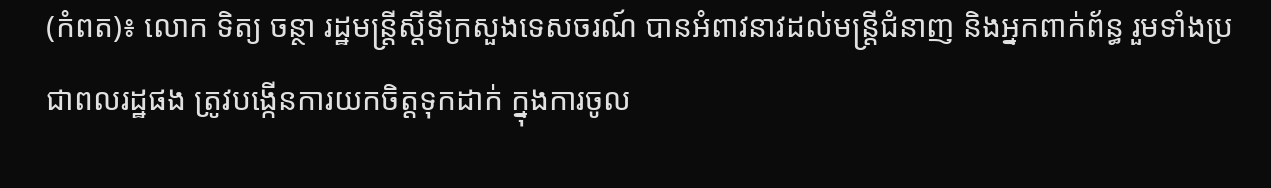(កំពត)៖ លោក ទិត្យ ចន្ថា រដ្ឋមន្ត្រីស្តីទីក្រសួងទេសចរណ៍ បានអំពាវនាវដល់មន្ត្រីជំនាញ និងអ្នកពាក់ព័ន្ធ រួមទាំងប្រជាពលរដ្ឋផង ត្រូវបង្កើនការយកចិត្តទុកដាក់ ក្នុងការចូល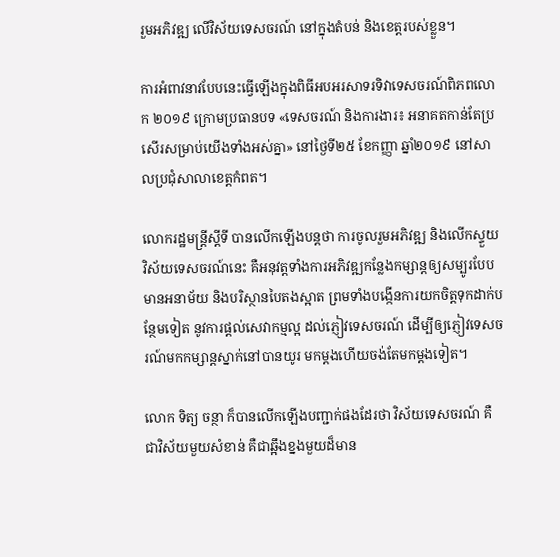រួមអភិវឌ្ឍ លើវិស័យទេសចរណ៍ នៅក្នុងតំបន់ និងខេត្តរបស់ខ្លួន។

ការអំពាវនាវបែបនេះធ្វើឡើងក្នុងពិធីអបអរសាទរទិវាទេសចរណ៍ពិភពលោក ២០១៩ ក្រោមប្រធានបទ «ទេសចរណ៍ និងការងារ៖ អនាគតកាន់តែប្រសើរសម្រាប់យើងទាំងអស់គ្នា» នៅថ្ងៃទី២៥ ខែកញ្ញា ឆ្នាំ២០១៩ នៅសាលប្រជុំសាលាខេត្តកំពត។

លោករដ្ឋមន្ត្រីស្ដីទី បានលើកឡើងបន្តថា ការចូលរួមអភិវឌ្ឍ និងលើកស្ទួយវិស័យទេសចរណ៍នេះ គឺអនុវត្តទាំងការអភិវឌ្ឍកន្លែងកម្សាន្តឲ្យសម្បូរបែប មានអនាម័យ និងបរិស្ថានបៃតងស្អាត ព្រមទាំងបង្កើនការយកចិត្តទុកដាក់បន្ថែមទៀត នូវការផ្តល់សេវាកម្មល្អ ដល់ភ្ញៀវទេសចរណ៍ ដើម្បីឲ្យភ្ញៀវទេសចរណ៍មកកម្សាន្តស្នាក់នៅបានយូរ មកម្តងហើយចង់តែមកម្តងទៀត។

លោក ទិត្យ ចន្ថា ក៏បានលើកឡើងបញ្ជាក់ផងដែរថា វិស័យទេសចរណ៍ គឺជាវិស័យមួយសំខាន់ គឺជាឆ្អឹងខ្នងមួយដ៏មាន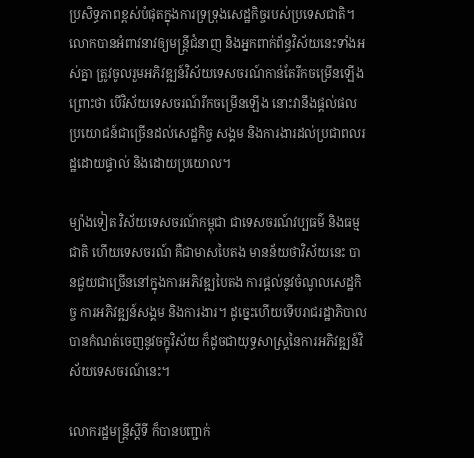ប្រសិទ្ធភាពខ្ពស់បំផុតក្នុងការទ្រទ្រុងសេដ្ឋកិច្ចរបស់ប្រទេសជាតិ។ លោកបានអំពាវនាវឲ្យមន្ត្រីជំនាញ និងអ្នកពាក់ព័ន្ធវិស័យនេះទាំងអស់គ្នា ត្រូវចូលរួមអភិវឌ្ឍន៍វិស័យទេសចរណ៍កាន់តែរីកចម្រើនឡើង ព្រោះថា បើវិស័យទេសចរណ៍រីកចម្រើនឡើង នោះវានឹងផ្តល់ផលប្រយោជន៍ជាច្រើនដល់សេដ្ឋកិច្ច សង្គម និងការងារដល់ប្រជាពលរដ្ឋដោយផ្ទាល់ និងដោយប្រយោល។

ម្យ៉ាងទៀត វិស័យទេសចរណ៍កម្ពុជា ជាទេសចរណ៍វប្បធម៌ និងធម្មជាតិ ហើយទេសចរណ៍ គឺជាមាសបៃតង មានន័យថាវិស័យនេះ បានជួយជាច្រើននៅក្នុងការអភិវឌ្ឍបៃតង ការផ្តល់នូវចំណូលសេដ្ឋកិច្ច ការអភិវឌ្ឍន៍សង្គម និងការងារ។ ដូច្នេះហើយទើបរាជរដ្ឋាភិបាល បានកំណត់ចេញនូវចក្ខុវិស័យ ក៏ដូចជាយុទ្ធសាស្ត្រនៃការអភិវឌ្ឍន៍វិស័យទេសចរណ៍នេះ។

លោករដ្ឋមន្ត្រីស្តីទី ក៏បានបញ្ជាក់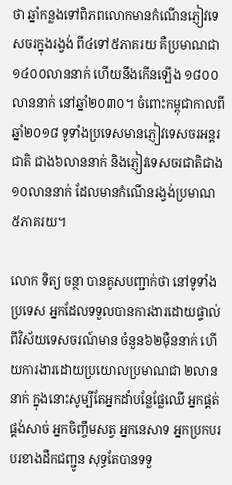ថា ឆ្នាំកន្លងទៅពិភពលោកមានកំណើនភ្ញៀវទេសចរក្នុងរង្វង់ ពី៤ទៅ៥ភាគរយ គឺប្រមាណជា១៤០០លាននាក់ ហើយនឹងកើនឡើង ១៨០០លាននាក់ នៅឆ្នាំ២០៣០។ ចំពោះកម្ពុជាកាលពីឆ្នាំ២០១៨ ទូទាំងប្រទេសមានភ្ញៀវទេសចរអន្តរជាតិ ជាង៦លាននាក់ និងភ្ញៀវទេសចរជាតិជាង ១០លាននាក់ ដែលមានកំណើនរង្វង់ប្រមាណ ៥ភាគរយ។

លោក ទិត្យ ចន្ថា បានគូសបញ្ជាក់ថា នៅទូទាំងប្រទេស អ្នកដែលទទួលបានការងារដោយផ្ទាល់ពីវិស័យទេសចរណ៍មាន ចំនួន៦២ម៉ឺននាក់ ហើយការងារដោយប្រយោលប្រមាណជា ២លាននាក់ ក្នុងនោះសូម្បីតែអ្នកដាំបន្លែផ្លែឈើ អ្នកផ្គត់ផ្គង់សាច់ អ្នកចិញ្ចឹមសត្វ អ្នកនេសាទ អ្នកប្រកបរបរខាងដឹកជញ្ជូន សុទ្ធតែបានទទួ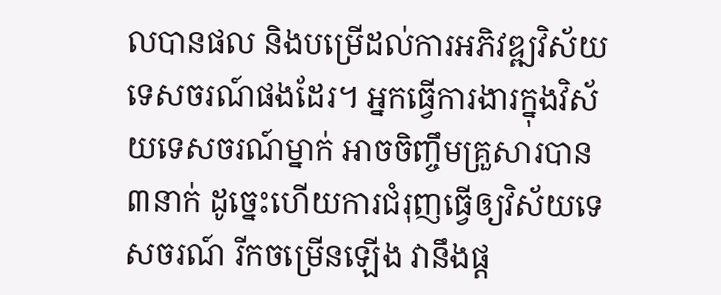លបានផល និងបម្រើដល់ការអភិវឌ្ឍវិស័យទេសចរណ៍ផងដែរ។ អ្នកធ្វើការងារក្នុងវិស័យទេសចរណ៍ម្នាក់ អាចចិញ្ចឹមគ្រួសារបាន ៣នាក់ ដូច្នេះហើយការជំរុញធ្វើឲ្យវិស័យទេសចរណ៍ រីកចម្រើនឡើង វានឹងផ្ត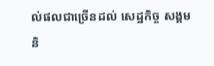ល់ផលជាច្រើនដល់ សេដ្ឋកិច្ច សង្គម និ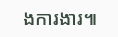ងការងារ៕